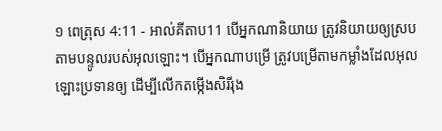១ ពេត្រុស 4:11 - អាល់គីតាប11 បើអ្នកណានិយាយ ត្រូវនិយាយឲ្យស្របតាមបន្ទូលរបស់អុលឡោះ។ បើអ្នកណាបម្រើ ត្រូវបម្រើតាមកម្លាំងដែលអុលឡោះប្រទានឲ្យ ដើម្បីលើកតម្កើងសិរីរុង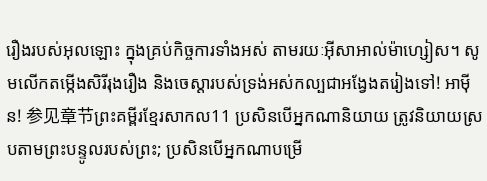រឿងរបស់អុលឡោះ ក្នុងគ្រប់កិច្ចការទាំងអស់ តាមរយៈអ៊ីសាអាល់ម៉ាហ្សៀស។ សូមលើកតម្កើងសិរីរុងរឿង និងចេស្ដារបស់ទ្រង់អស់កល្បជាអង្វែងតរៀងទៅ! អាម៉ីន! 参见章节ព្រះគម្ពីរខ្មែរសាកល11 ប្រសិនបើអ្នកណានិយាយ ត្រូវនិយាយស្របតាមព្រះបន្ទូលរបស់ព្រះ; ប្រសិនបើអ្នកណាបម្រើ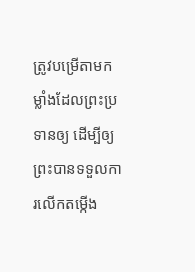ត្រូវបម្រើតាមកម្លាំងដែលព្រះប្រទានឲ្យ ដើម្បីឲ្យព្រះបានទទួលការលើកតម្កើង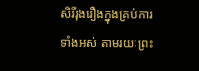សិរីរុងរឿងក្នុងគ្រប់ការទាំងអស់ តាមរយៈព្រះ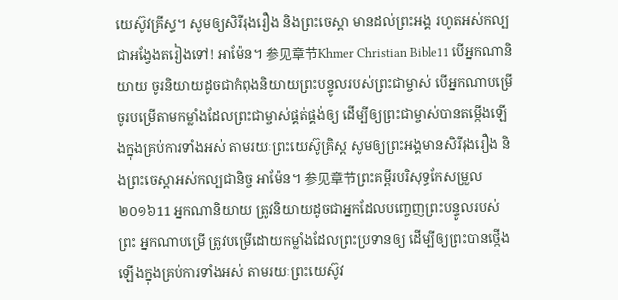យេស៊ូវគ្រីស្ទ។ សូមឲ្យសិរីរុងរឿង និងព្រះចេស្ដា មានដល់ព្រះអង្គ រហូតអស់កល្បជាអង្វែងតរៀងទៅ! អាម៉ែន។ 参见章节Khmer Christian Bible11 បើអ្នកណានិយាយ ចូរនិយាយដូចជាកំពុងនិយាយព្រះបន្ទូលរបស់ព្រះជាម្ចាស់ បើអ្នកណាបម្រើ ចូរបម្រើតាមកម្លាំងដែលព្រះជាម្ចាស់ផ្គត់ផ្គង់ឲ្យ ដើម្បីឲ្យព្រះជាម្ចាស់បានតម្កើងឡើងក្នុងគ្រប់ការទាំងអស់ តាមរយៈព្រះយេស៊ូគ្រិស្ដ សូមឲ្យព្រះអង្គមានសិរីរុងរឿង និងព្រះចេស្ដាអស់កល្បជានិច្ច អាម៉ែន។ 参见章节ព្រះគម្ពីរបរិសុទ្ធកែសម្រួល ២០១៦11 អ្នកណានិយាយ ត្រូវនិយាយដូចជាអ្នកដែលបញ្ចេញព្រះបន្ទូលរបស់ព្រះ អ្នកណាបម្រើ ត្រូវបម្រើដោយកម្លាំងដែលព្រះប្រទានឲ្យ ដើម្បីឲ្យព្រះបានថ្កើងឡើងក្នុងគ្រប់ការទាំងអស់ តាមរយៈព្រះយេស៊ូវ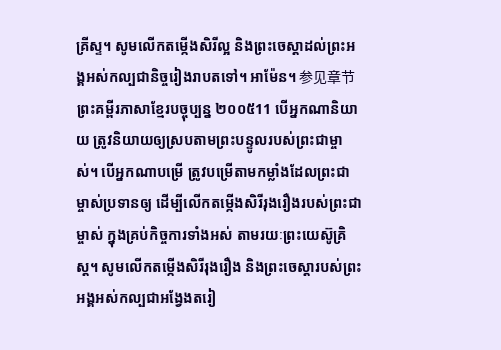គ្រីស្ទ។ សូមលើកតម្កើងសិរីល្អ និងព្រះចេស្តាដល់ព្រះអង្គអស់កល្បជានិច្ចរៀងរាបតទៅ។ អាម៉ែន។ 参见章节ព្រះគម្ពីរភាសាខ្មែរបច្ចុប្បន្ន ២០០៥11 បើអ្នកណានិយាយ ត្រូវនិយាយឲ្យស្របតាមព្រះបន្ទូលរបស់ព្រះជាម្ចាស់។ បើអ្នកណាបម្រើ ត្រូវបម្រើតាមកម្លាំងដែលព្រះជាម្ចាស់ប្រទានឲ្យ ដើម្បីលើកតម្កើងសិរីរុងរឿងរបស់ព្រះជាម្ចាស់ ក្នុងគ្រប់កិច្ចការទាំងអស់ តាមរយៈព្រះយេស៊ូគ្រិស្ត។ សូមលើកតម្កើងសិរីរុងរឿង និងព្រះចេស្ដារបស់ព្រះអង្គអស់កល្បជាអង្វែងតរៀ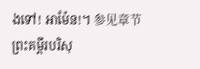ងទៅ! អាម៉ែន!។ 参见章节ព្រះគម្ពីរបរិសុ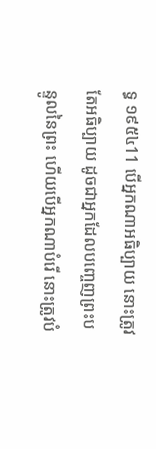ទ្ធ ១៩៥៤11 បើអ្នកណាអធិប្បាយ នោះត្រូវតែអធិប្បាយ ដូចជាអ្នកដែលបញ្ចេញព្រះបន្ទូលនៃព្រះ ហើយបើអ្នកណាបំរើ នោះត្រូវបំ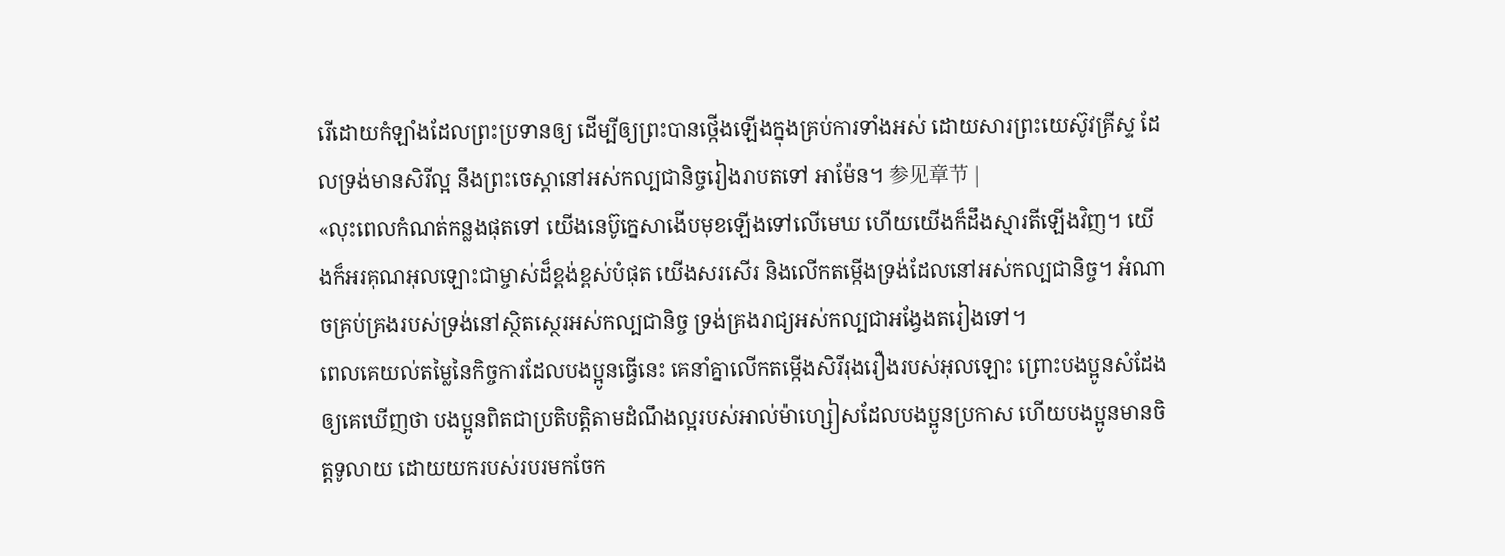រើដោយកំឡាំងដែលព្រះប្រទានឲ្យ ដើម្បីឲ្យព្រះបានថ្កើងឡើងក្នុងគ្រប់ការទាំងអស់ ដោយសារព្រះយេស៊ូវគ្រីស្ទ ដែលទ្រង់មានសិរីល្អ នឹងព្រះចេស្តានៅអស់កល្បជានិច្ចរៀងរាបតទៅ អាម៉ែន។ 参见章节 |
«លុះពេលកំណត់កន្លងផុតទៅ យើងនេប៊ូក្នេសាងើបមុខឡើងទៅលើមេឃ ហើយយើងក៏ដឹងស្មារតីឡើងវិញ។ យើងក៏អរគុណអុលឡោះជាម្ចាស់ដ៏ខ្ពង់ខ្ពស់បំផុត យើងសរសើរ និងលើកតម្កើងទ្រង់ដែលនៅអស់កល្បជានិច្ច។ អំណាចគ្រប់គ្រងរបស់ទ្រង់នៅស្ថិតស្ថេរអស់កល្បជានិច្ច ទ្រង់គ្រងរាជ្យអស់កល្បជាអង្វែងតរៀងទៅ។
ពេលគេយល់តម្លៃនៃកិច្ចការដែលបងប្អូនធ្វើនេះ គេនាំគ្នាលើកតម្កើងសិរីរុងរឿងរបស់អុលឡោះ ព្រោះបងប្អូនសំដែងឲ្យគេឃើញថា បងប្អូនពិតជាប្រតិបត្តិតាមដំណឹងល្អរបស់អាល់ម៉ាហ្សៀសដែលបងប្អូនប្រកាស ហើយបងប្អូនមានចិត្ដទូលាយ ដោយយករបស់របរមកចែក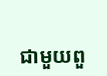ជាមួយពួ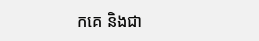កគេ និងជា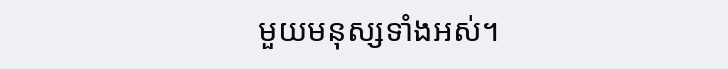មួយមនុស្សទាំងអស់។